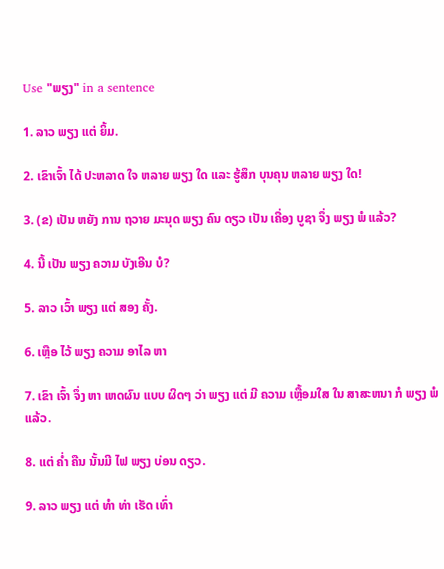Use "ພຽງ" in a sentence

1. ລາວ ພຽງ ແຕ່ ຍິ້ມ.

2. ເຂົາເຈົ້າ ໄດ້ ປະຫລາດ ໃຈ ຫລາຍ ພຽງ ໃດ ແລະ ຮູ້ສຶກ ບຸນຄຸນ ຫລາຍ ພຽງ ໃດ!

3. (ຂ) ເປັນ ຫຍັງ ການ ຖວາຍ ມະນຸດ ພຽງ ຄົນ ດຽວ ເປັນ ເຄື່ອງ ບູຊາ ຈຶ່ງ ພຽງ ພໍ ແລ້ວ?

4. ນີ້ ເປັນ ພຽງ ຄວາມ ບັງເອີນ ບໍ?

5. ລາວ ເວົ້າ ພຽງ ແຕ່ ສອງ ຄັ້ງ.

6. ເຫຼືອ ໄວ້ ພຽງ ຄວາມ ອາໄລ ຫາ

7. ເຂົາ ເຈົ້າ ຈຶ່ງ ຫາ ເຫດຜົນ ແບບ ຜິດໆ ວ່າ ພຽງ ແຕ່ ມີ ຄວາມ ເຫຼື້ອມໃສ ໃນ ສາສະຫນາ ກໍ ພຽງ ພໍ ແລ້ວ.

8. ແຕ່ ຄ່ຳ ຄືນ ນັ້ນມີ ໄຟ ພຽງ ບ່ອນ ດຽວ.

9. ລາວ ພຽງ ແຕ່ ທໍາ ທ່າ ເຮັດ ເທົ່າ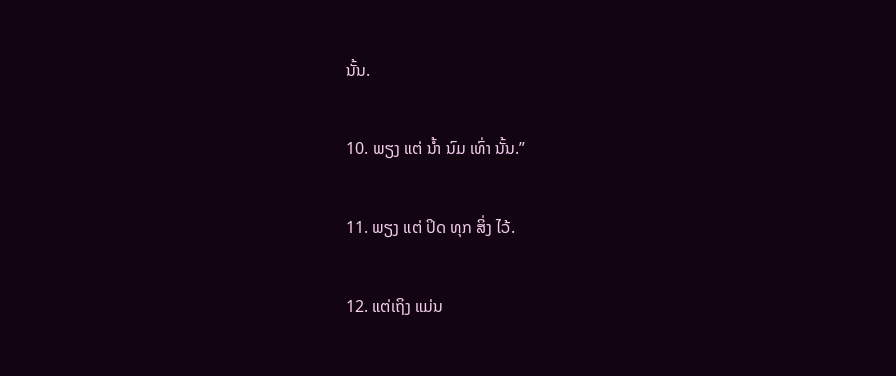ນັ້ນ.

10. ພຽງ ແຕ່ ນ້ຳ ນົມ ເທົ່າ ນັ້ນ.”

11. ພຽງ ແຕ່ ປິດ ທຸກ ສິ່ງ ໄວ້.

12. ແຕ່ເຖິງ ແມ່ນ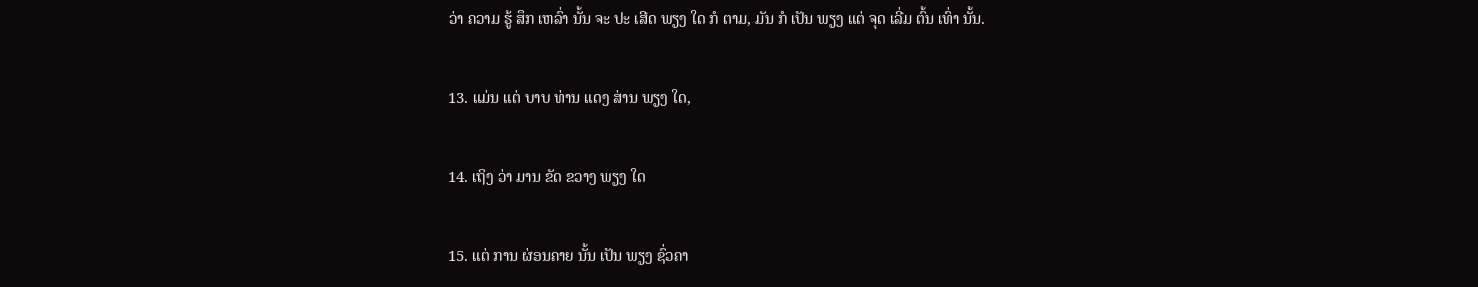ວ່າ ຄວາມ ຮູ້ ສຶກ ເຫລົ່າ ນັ້ນ ຈະ ປະ ເສີດ ພຽງ ໃດ ກໍ ຕາມ, ມັນ ກໍ ເປັນ ພຽງ ແຕ່ ຈຸດ ເລີ່ມ ຕົ້ນ ເທົ່າ ນັ້ນ.

13. ແມ່ນ ແຕ່ ບາບ ທ່ານ ແດງ ສ່ານ ພຽງ ໃດ,

14. ເຖິງ ວ່າ ມານ ຂັດ ຂວາງ ພຽງ ໃດ

15. ແຕ່ ການ ຜ່ອນຄາຍ ນັ້ນ ເປັນ ພຽງ ຊົ່ວຄາ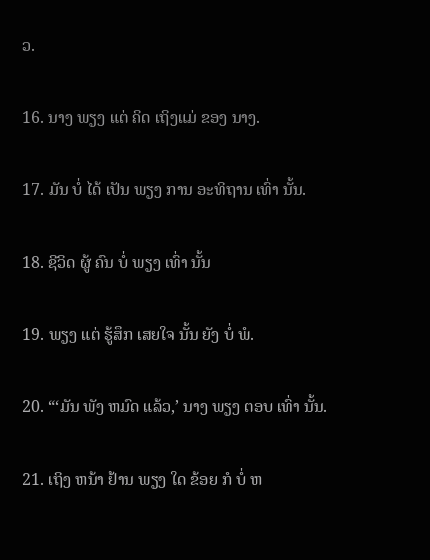ວ.

16. ນາງ ພຽງ ແຕ່ ຄິດ ເຖິງແມ່ ຂອງ ນາງ.

17. ມັນ ບໍ່ ໄດ້ ເປັນ ພຽງ ການ ອະທິຖານ ເທົ່າ ນັ້ນ.

18. ຊີວິດ ຜູ້ ຄົນ ບໍ່ ພຽງ ເທົ່າ ນັ້ນ

19. ພຽງ ແຕ່ ຮູ້ສຶກ ເສຍໃຈ ນັ້ນ ຍັງ ບໍ່ ພໍ.

20. “‘ມັນ ພັງ ຫມົດ ແລ້ວ,’ ນາງ ພຽງ ຕອບ ເທົ່າ ນັ້ນ.

21. ເຖິງ ຫນ້າ ຢ້ານ ພຽງ ໃດ ຂ້ອຍ ກໍ ບໍ່ ຫ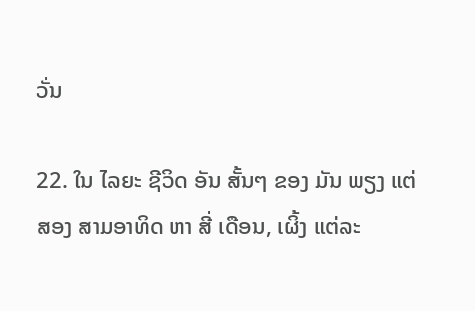ວັ່ນ

22. ໃນ ໄລຍະ ຊີວິດ ອັນ ສັ້ນໆ ຂອງ ມັນ ພຽງ ແຕ່ ສອງ ສາມອາທິດ ຫາ ສີ່ ເດືອນ, ເຜິ້ງ ແຕ່ລະ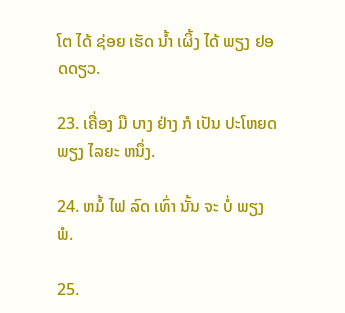ໂຕ ໄດ້ ຊ່ອຍ ເຮັດ ນ້ຳ ເຜິ້ງ ໄດ້ ພຽງ ຢອດດຽວ.

23. ເຄື່ອງ ມື ບາງ ຢ່າງ ກໍ ເປັນ ປະໂຫຍດ ພຽງ ໄລຍະ ຫນຶ່ງ.

24. ຫມໍ້ ໄຟ ລົດ ເທົ່າ ນັ້ນ ຈະ ບໍ່ ພຽງ ພໍ.

25.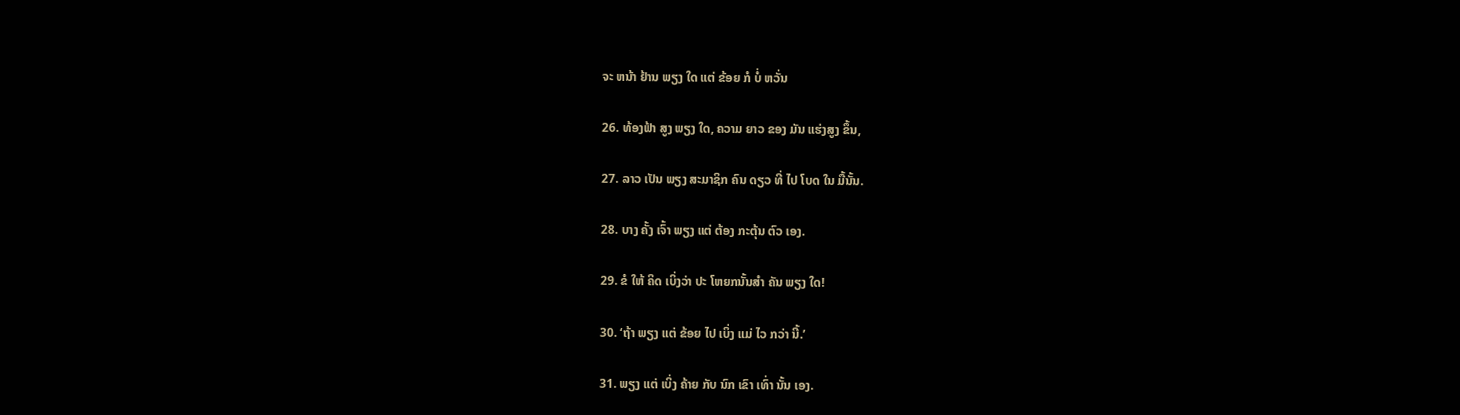ຈະ ຫນ້າ ຢ້ານ ພຽງ ໃດ ແຕ່ ຂ້ອຍ ກໍ ບໍ່ ຫວັ່ນ

26. ທ້ອງຟ້າ ສູງ ພຽງ ໃດ, ຄວາມ ຍາວ ຂອງ ມັນ ແຮ່ງສູງ ຂຶ້ນ,

27. ລາວ ເປັນ ພຽງ ສະມາຊິກ ຄົນ ດຽວ ທີ່ ໄປ ໂບດ ໃນ ມື້ນັ້ນ.

28. ບາງ ຄັ້ງ ເຈົ້າ ພຽງ ແຕ່ ຕ້ອງ ກະຕຸ້ນ ຕົວ ເອງ.

29. ຂໍ ໃຫ້ ຄິດ ເບິ່ງວ່າ ປະ ໂຫຍກນັ້ນສໍາ ຄັນ ພຽງ ໃດ!

30. ‘ຖ້າ ພຽງ ແຕ່ ຂ້ອຍ ໄປ ເບິ່ງ ແມ່ ໄວ ກວ່າ ນີ້.’

31. ພຽງ ແຕ່ ເບິ່ງ ຄ້າຍ ກັບ ນົກ ເຂົາ ເທົ່າ ນັ້ນ ເອງ.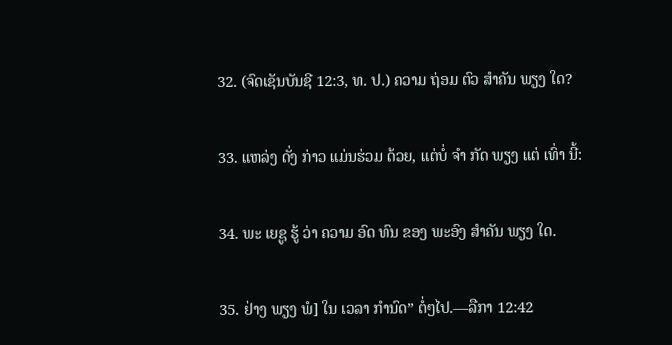32. (ຈົດເຊັນບັນຊີ 12:3, ທ. ປ.) ຄວາມ ຖ່ອມ ຕົວ ສໍາຄັນ ພຽງ ໃດ?

33. ແຫລ່ງ ດັ່ງ ກ່າວ ແມ່ນຮ່ວມ ດ້ວຍ, ແຕ່ບໍ່ ຈໍາ ກັດ ພຽງ ແຕ່ ເທົ່າ ນີ້:

34. ພະ ເຍຊູ ຮູ້ ວ່າ ຄວາມ ອົດ ທົນ ຂອງ ພະອົງ ສໍາຄັນ ພຽງ ໃດ.

35. ຢ່າງ ພຽງ ພໍ] ໃນ ເວລາ ກໍານົດ” ຕໍ່ໆໄປ.—ລືກາ 12:42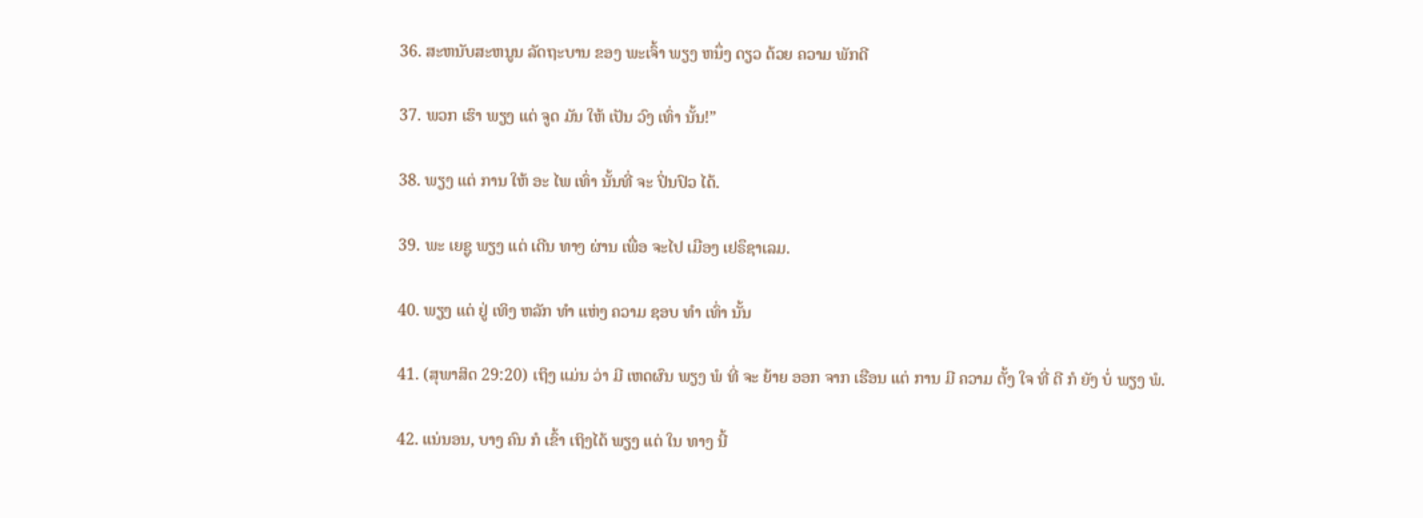36. ສະຫນັບສະຫນູນ ລັດຖະບານ ຂອງ ພະເຈົ້າ ພຽງ ຫນຶ່ງ ດຽວ ດ້ວຍ ຄວາມ ພັກດີ

37. ພວກ ເຮົາ ພຽງ ແຕ່ ຈູດ ມັນ ໃຫ້ ເປັນ ວົງ ເທົ່າ ນັ້ນ!”

38. ພຽງ ແຕ່ ການ ໃຫ້ ອະ ໄພ ເທົ່າ ນັ້ນທີ່ ຈະ ປິ່ນປົວ ໄດ້.

39. ພະ ເຍຊູ ພຽງ ແຕ່ ເດີນ ທາງ ຜ່ານ ເພື່ອ ຈະໄປ ເມືອງ ເຢຣຶຊາເລມ.

40. ພຽງ ແຕ່ ຢູ່ ເທິງ ຫລັກ ທໍາ ແຫ່ງ ຄວາມ ຊອບ ທໍາ ເທົ່າ ນັ້ນ

41. (ສຸພາສິດ 29:20) ເຖິງ ແມ່ນ ວ່າ ມີ ເຫດຜົນ ພຽງ ພໍ ທີ່ ຈະ ຍ້າຍ ອອກ ຈາກ ເຮືອນ ແຕ່ ການ ມີ ຄວາມ ຕັ້ງ ໃຈ ທີ່ ດີ ກໍ ຍັງ ບໍ່ ພຽງ ພໍ.

42. ແນ່ນອນ, ບາງ ຄົນ ກໍ ເຂົ້າ ເຖິງໄດ້ ພຽງ ແຕ່ ໃນ ທາງ ນີ້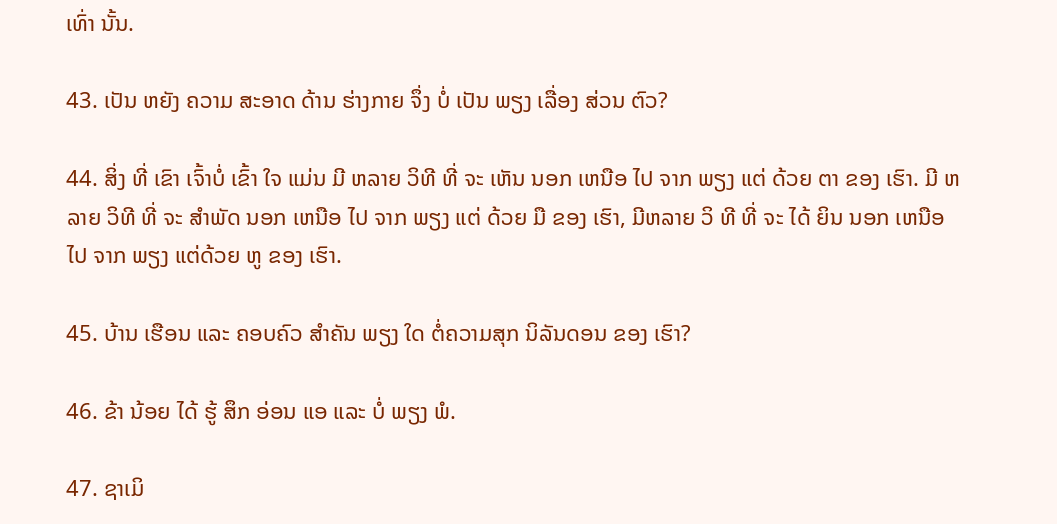ເທົ່າ ນັ້ນ.

43. ເປັນ ຫຍັງ ຄວາມ ສະອາດ ດ້ານ ຮ່າງກາຍ ຈຶ່ງ ບໍ່ ເປັນ ພຽງ ເລື່ອງ ສ່ວນ ຕົວ?

44. ສິ່ງ ທີ່ ເຂົາ ເຈົ້າບໍ່ ເຂົ້າ ໃຈ ແມ່ນ ມີ ຫລາຍ ວິທີ ທີ່ ຈະ ເຫັນ ນອກ ເຫນືອ ໄປ ຈາກ ພຽງ ແຕ່ ດ້ວຍ ຕາ ຂອງ ເຮົາ. ມີ ຫລາຍ ວິທີ ທີ່ ຈະ ສໍາພັດ ນອກ ເຫນືອ ໄປ ຈາກ ພຽງ ແຕ່ ດ້ວຍ ມື ຂອງ ເຮົາ, ມີຫລາຍ ວິ ທີ ທີ່ ຈະ ໄດ້ ຍິນ ນອກ ເຫນືອ ໄປ ຈາກ ພຽງ ແຕ່ດ້ວຍ ຫູ ຂອງ ເຮົາ.

45. ບ້ານ ເຮືອນ ແລະ ຄອບຄົວ ສໍາຄັນ ພຽງ ໃດ ຕໍ່ຄວາມສຸກ ນິລັນດອນ ຂອງ ເຮົາ?

46. ຂ້າ ນ້ອຍ ໄດ້ ຮູ້ ສຶກ ອ່ອນ ແອ ແລະ ບໍ່ ພຽງ ພໍ.

47. ຊາເມິ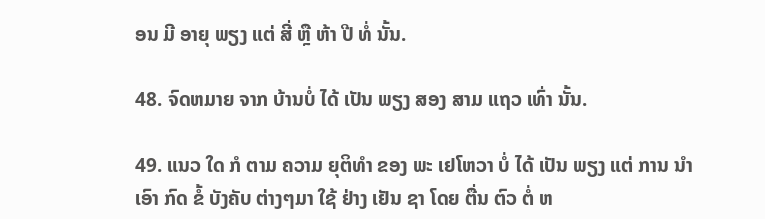ອນ ມີ ອາຍຸ ພຽງ ແຕ່ ສີ່ ຫຼື ຫ້າ ປີ ທໍ່ ນັ້ນ.

48. ຈົດຫມາຍ ຈາກ ບ້ານບໍ່ ໄດ້ ເປັນ ພຽງ ສອງ ສາມ ແຖວ ເທົ່າ ນັ້ນ.

49. ແນວ ໃດ ກໍ ຕາມ ຄວາມ ຍຸຕິທໍາ ຂອງ ພະ ເຢໂຫວາ ບໍ່ ໄດ້ ເປັນ ພຽງ ແຕ່ ການ ນໍາ ເອົາ ກົດ ຂໍ້ ບັງຄັບ ຕ່າງໆມາ ໃຊ້ ຢ່າງ ເຢັນ ຊາ ໂດຍ ຕື່ນ ຕົວ ຕໍ່ ຫ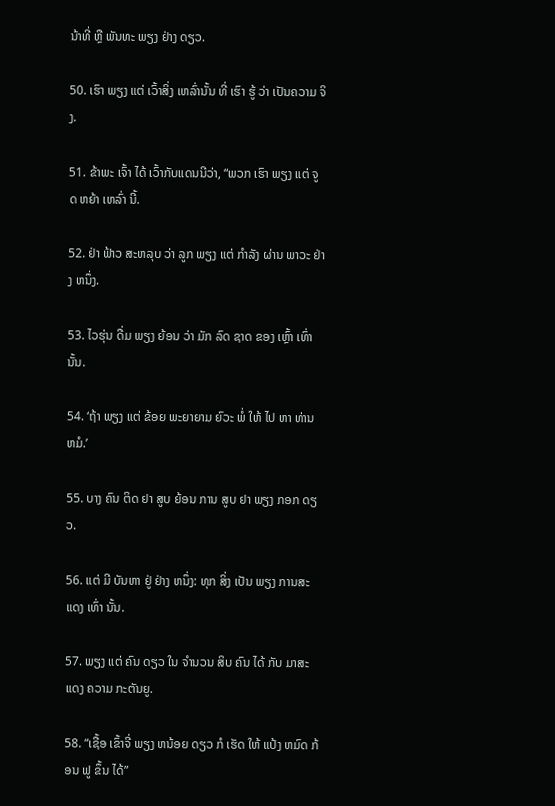ນ້າທີ່ ຫຼື ພັນທະ ພຽງ ຢ່າງ ດຽວ.

50. ເຮົາ ພຽງ ແຕ່ ເວົ້າສິ່ງ ເຫລົ່ານັ້ນ ທີ່ ເຮົາ ຮູ້ ວ່າ ເປັນຄວາມ ຈິງ.

51. ຂ້າພະ ເຈົ້າ ໄດ້ ເວົ້າກັບແດນນີວ່າ, “ພວກ ເຮົາ ພຽງ ແຕ່ ຈູດ ຫຍ້າ ເຫລົ່າ ນີ້.

52. ຢ່າ ຟ້າວ ສະຫລຸບ ວ່າ ລູກ ພຽງ ແຕ່ ກໍາລັງ ຜ່ານ ພາວະ ຢ່າງ ຫນຶ່ງ.

53. ໄວຮຸ່ນ ດື່ມ ພຽງ ຍ້ອນ ວ່າ ມັກ ລົດ ຊາດ ຂອງ ເຫຼົ້າ ເທົ່າ ນັ້ນ.

54. ‘ຖ້າ ພຽງ ແຕ່ ຂ້ອຍ ພະຍາຍາມ ຍົວະ ພໍ່ ໃຫ້ ໄປ ຫາ ທ່ານ ຫມໍ.’

55. ບາງ ຄົນ ຕິດ ຢາ ສູບ ຍ້ອນ ການ ສູບ ຢາ ພຽງ ກອກ ດຽວ.

56. ແຕ່ ມີ ບັນຫາ ຢູ່ ຢ່າງ ຫນຶ່ງ: ທຸກ ສິ່ງ ເປັນ ພຽງ ການສະ ແດງ ເທົ່າ ນັ້ນ.

57. ພຽງ ແຕ່ ຄົນ ດຽວ ໃນ ຈໍານວນ ສິບ ຄົນ ໄດ້ ກັບ ມາສະ ແດງ ຄວາມ ກະຕັນຍູ.

58. “ເຊື້ອ ເຂົ້າຈີ່ ພຽງ ຫນ້ອຍ ດຽວ ກໍ ເຮັດ ໃຫ້ ແປ້ງ ຫມົດ ກ້ອນ ຟູ ຂຶ້ນ ໄດ້”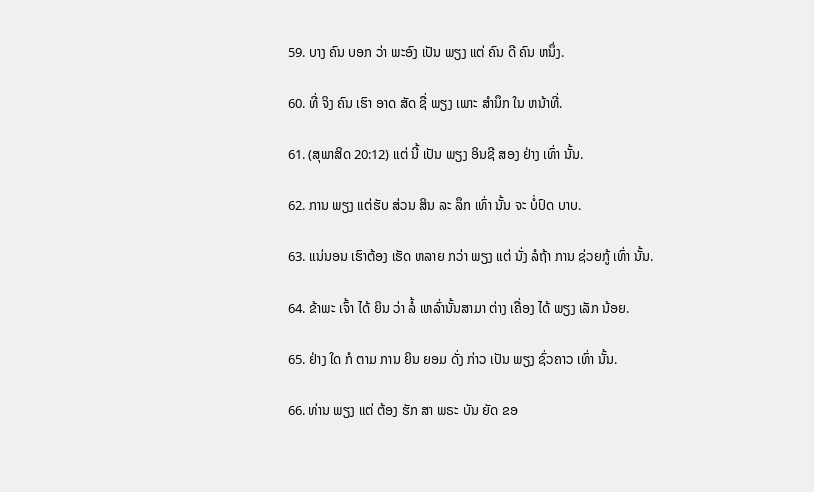59. ບາງ ຄົນ ບອກ ວ່າ ພະອົງ ເປັນ ພຽງ ແຕ່ ຄົນ ດີ ຄົນ ຫນຶ່ງ.

60. ທີ່ ຈິງ ຄົນ ເຮົາ ອາດ ສັດ ຊື່ ພຽງ ເພາະ ສໍານຶກ ໃນ ຫນ້າທີ່.

61. (ສຸພາສິດ 20:12) ແຕ່ ນີ້ ເປັນ ພຽງ ອິນຊີ ສອງ ຢ່າງ ເທົ່າ ນັ້ນ.

62. ການ ພຽງ ແຕ່ຮັບ ສ່ວນ ສິນ ລະ ລຶກ ເທົ່າ ນັ້ນ ຈະ ບໍ່ປົດ ບາບ.

63. ແນ່ນອນ ເຮົາຕ້ອງ ເຮັດ ຫລາຍ ກວ່າ ພຽງ ແຕ່ ນັ່ງ ລໍຖ້າ ການ ຊ່ວຍກູ້ ເທົ່າ ນັ້ນ.

64. ຂ້າພະ ເຈົ້າ ໄດ້ ຍິນ ວ່າ ລໍ້ ເຫລົ່ານັ້ນສາມາ ຕ່າງ ເຄື່ອງ ໄດ້ ພຽງ ເລັກ ນ້ອຍ.

65. ຢ່າງ ໃດ ກໍ ຕາມ ການ ຍິນ ຍອມ ດັ່ງ ກ່າວ ເປັນ ພຽງ ຊົ່ວຄາວ ເທົ່າ ນັ້ນ.

66. ທ່ານ ພຽງ ແຕ່ ຕ້ອງ ຮັກ ສາ ພຣະ ບັນ ຍັດ ຂອ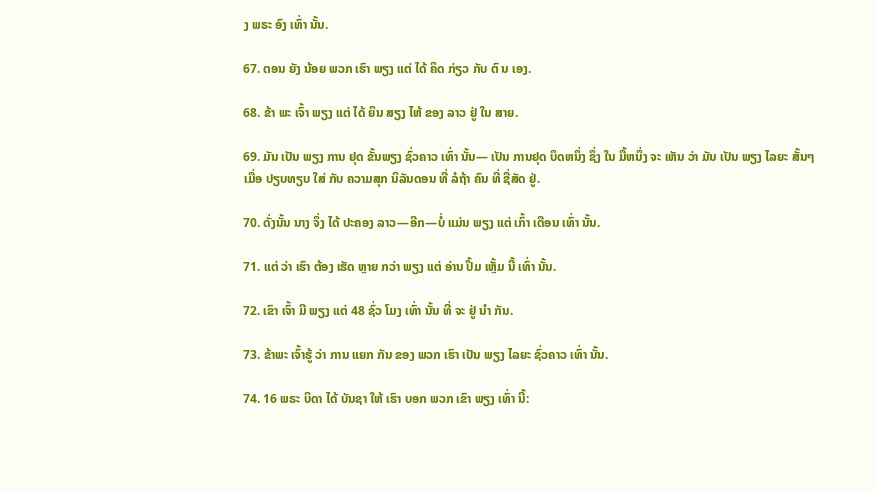ງ ພຣະ ອົງ ເທົ່າ ນັ້ນ.

67. ຕອນ ຍັງ ນ້ອຍ ພວກ ເຮົາ ພຽງ ແຕ່ ໄດ້ ຄິດ ກ່ຽວ ກັບ ຕົ ນ ເອງ.

68. ຂ້າ ພະ ເຈົ້າ ພຽງ ແຕ່ ໄດ້ ຍິນ ສຽງ ໄຫ້ ຂອງ ລາວ ຢູ່ ໃນ ສາຍ.

69. ມັນ ເປັນ ພຽງ ການ ຢຸດ ຂັ້ນພຽງ ຊົ່ວຄາວ ເທົ່າ ນັ້ນ— ເປັນ ການຢຸດ ບຶດຫນຶ່ງ ຊຶ່ງ ໃນ ມື້ຫນຶ່ງ ຈະ ເຫັນ ວ່າ ມັນ ເປັນ ພຽງ ໄລຍະ ສັ້ນໆ ເມື່ອ ປຽບທຽບ ໃສ່ ກັບ ຄວາມສຸກ ນິລັນດອນ ທີ່ ລໍຖ້າ ຄົນ ທີ່ ຊື່ສັດ ຢູ່.

70. ດັ່ງນັ້ນ ນາງ ຈຶ່ງ ໄດ້ ປະຄອງ ລາວ—ອີກ—ບໍ່ ແມ່ນ ພຽງ ແຕ່ ເກົ້າ ເດືອນ ເທົ່າ ນັ້ນ.

71. ແຕ່ ວ່າ ເຮົາ ຕ້ອງ ເຮັດ ຫຼາຍ ກວ່າ ພຽງ ແຕ່ ອ່ານ ປຶ້ມ ເຫຼັ້ມ ນີ້ ເທົ່າ ນັ້ນ.

72. ເຂົາ ເຈົ້າ ມີ ພຽງ ແຕ່ 48 ຊົ່ວ ໂມງ ເທົ່າ ນັ້ນ ທີ່ ຈະ ຢູ່ ນໍາ ກັນ.

73. ຂ້າພະ ເຈົ້າຮູ້ ວ່າ ການ ແຍກ ກັນ ຂອງ ພວກ ເຮົາ ເປັນ ພຽງ ໄລຍະ ຊົ່ວຄາວ ເທົ່າ ນັ້ນ.

74. 16 ພຣະ ບິດາ ໄດ້ ບັນຊາ ໃຫ້ ເຮົາ ບອກ ພວກ ເຂົາ ພຽງ ເທົ່າ ນີ້: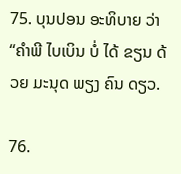75. ບຸນປອນ ອະທິບາຍ ວ່າ “ຄໍາພີ ໄບເບິນ ບໍ່ ໄດ້ ຂຽນ ດ້ວຍ ມະນຸດ ພຽງ ຄົນ ດຽວ.

76.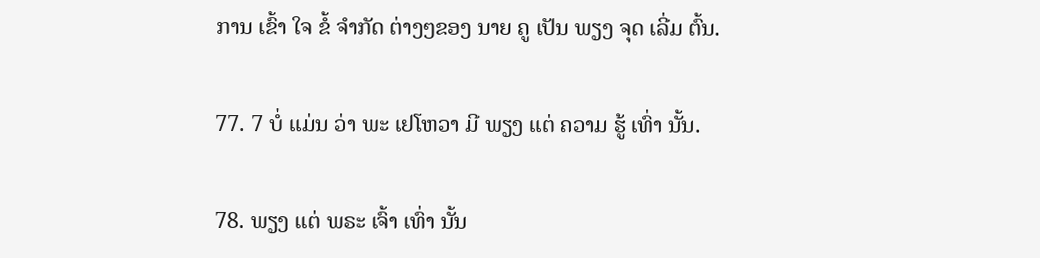ການ ເຂົ້າ ໃຈ ຂໍ້ ຈໍາກັດ ຕ່າງໆຂອງ ນາຍ ຄູ ເປັນ ພຽງ ຈຸດ ເລີ່ມ ຕົ້ນ.

77. 7 ບໍ່ ແມ່ນ ວ່າ ພະ ເຢໂຫວາ ມີ ພຽງ ແຕ່ ຄວາມ ຮູ້ ເທົ່າ ນັ້ນ.

78. ພຽງ ແຕ່ ພຣະ ເຈົ້າ ເທົ່າ ນັ້ນ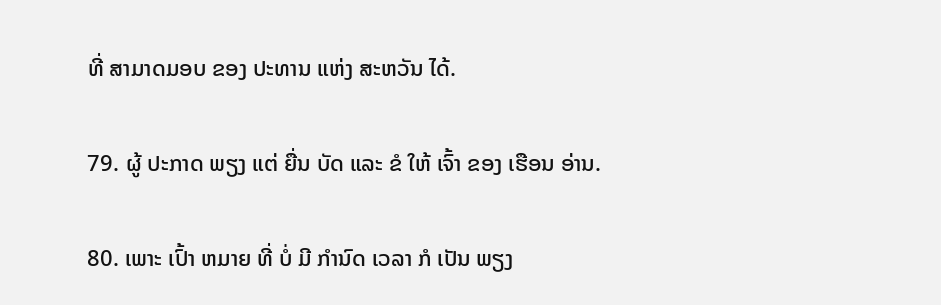ທີ່ ສາມາດມອບ ຂອງ ປະທານ ແຫ່ງ ສະຫວັນ ໄດ້.

79. ຜູ້ ປະກາດ ພຽງ ແຕ່ ຍື່ນ ບັດ ແລະ ຂໍ ໃຫ້ ເຈົ້າ ຂອງ ເຮືອນ ອ່ານ.

80. ເພາະ ເປົ້າ ຫມາຍ ທີ່ ບໍ່ ມີ ກໍານົດ ເວລາ ກໍ ເປັນ ພຽງ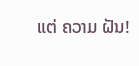ແຕ່ ຄວາມ ຝັນ!